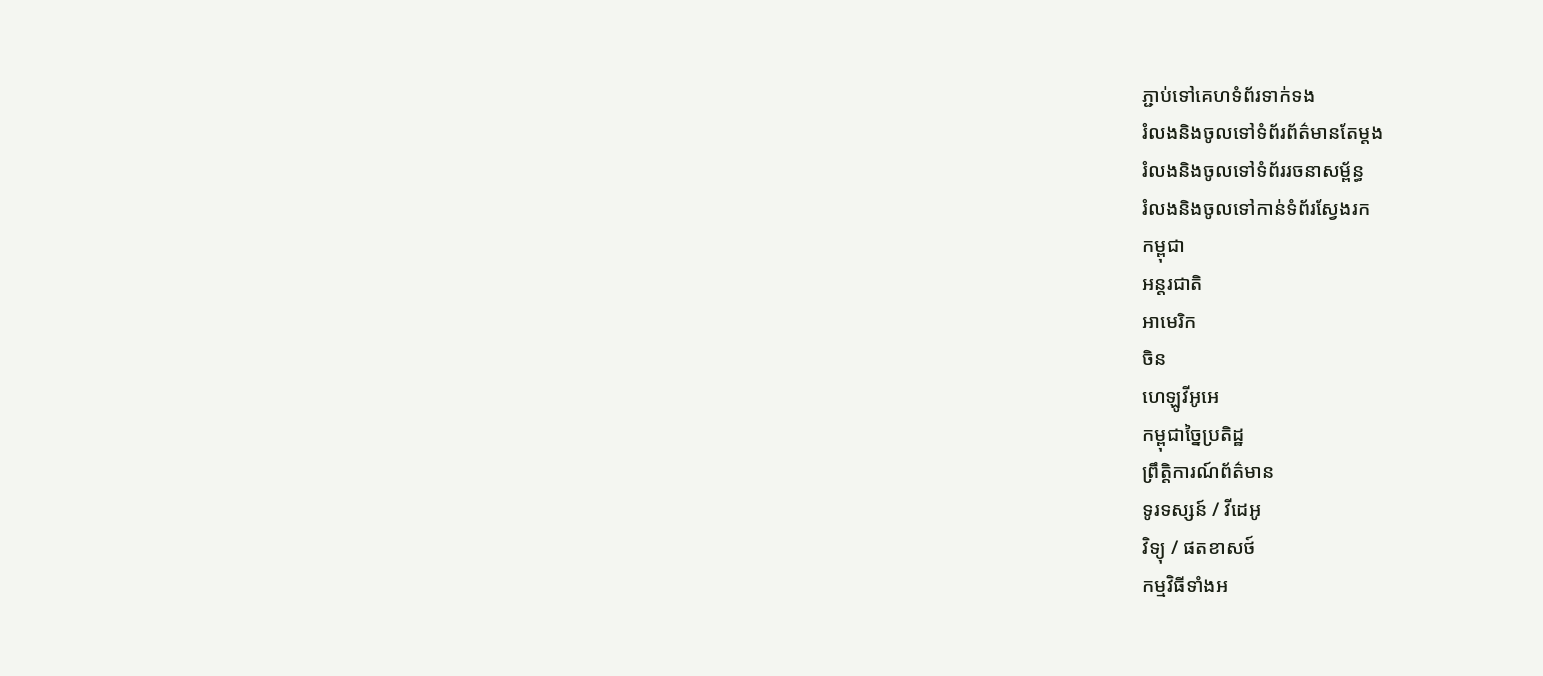ភ្ជាប់ទៅគេហទំព័រទាក់ទង
រំលងនិងចូលទៅទំព័រព័ត៌មានតែម្តង
រំលងនិងចូលទៅទំព័ររចនាសម្ព័ន្ធ
រំលងនិងចូលទៅកាន់ទំព័រស្វែងរក
កម្ពុជា
អន្តរជាតិ
អាមេរិក
ចិន
ហេឡូវីអូអេ
កម្ពុជាច្នៃប្រតិដ្ឋ
ព្រឹត្តិការណ៍ព័ត៌មាន
ទូរទស្សន៍ / វីដេអូ
វិទ្យុ / ផតខាសថ៍
កម្មវិធីទាំងអ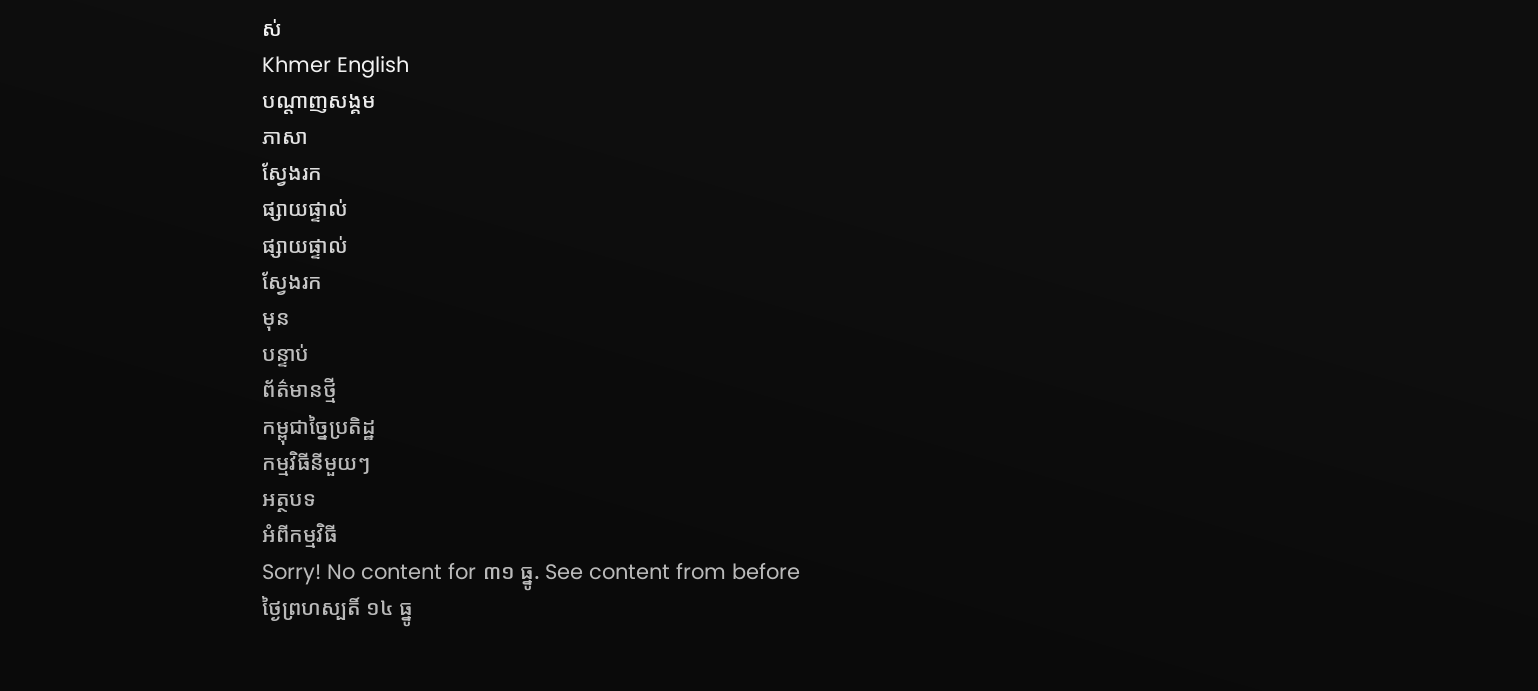ស់
Khmer English
បណ្តាញសង្គម
ភាសា
ស្វែងរក
ផ្សាយផ្ទាល់
ផ្សាយផ្ទាល់
ស្វែងរក
មុន
បន្ទាប់
ព័ត៌មានថ្មី
កម្ពុជាច្នៃប្រតិដ្ឋ
កម្មវិធីនីមួយៗ
អត្ថបទ
អំពីកម្មវិធី
Sorry! No content for ៣១ ធ្នូ. See content from before
ថ្ងៃព្រហស្បតិ៍ ១៤ ធ្នូ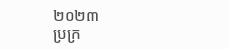២០២៣
ប្រក្រ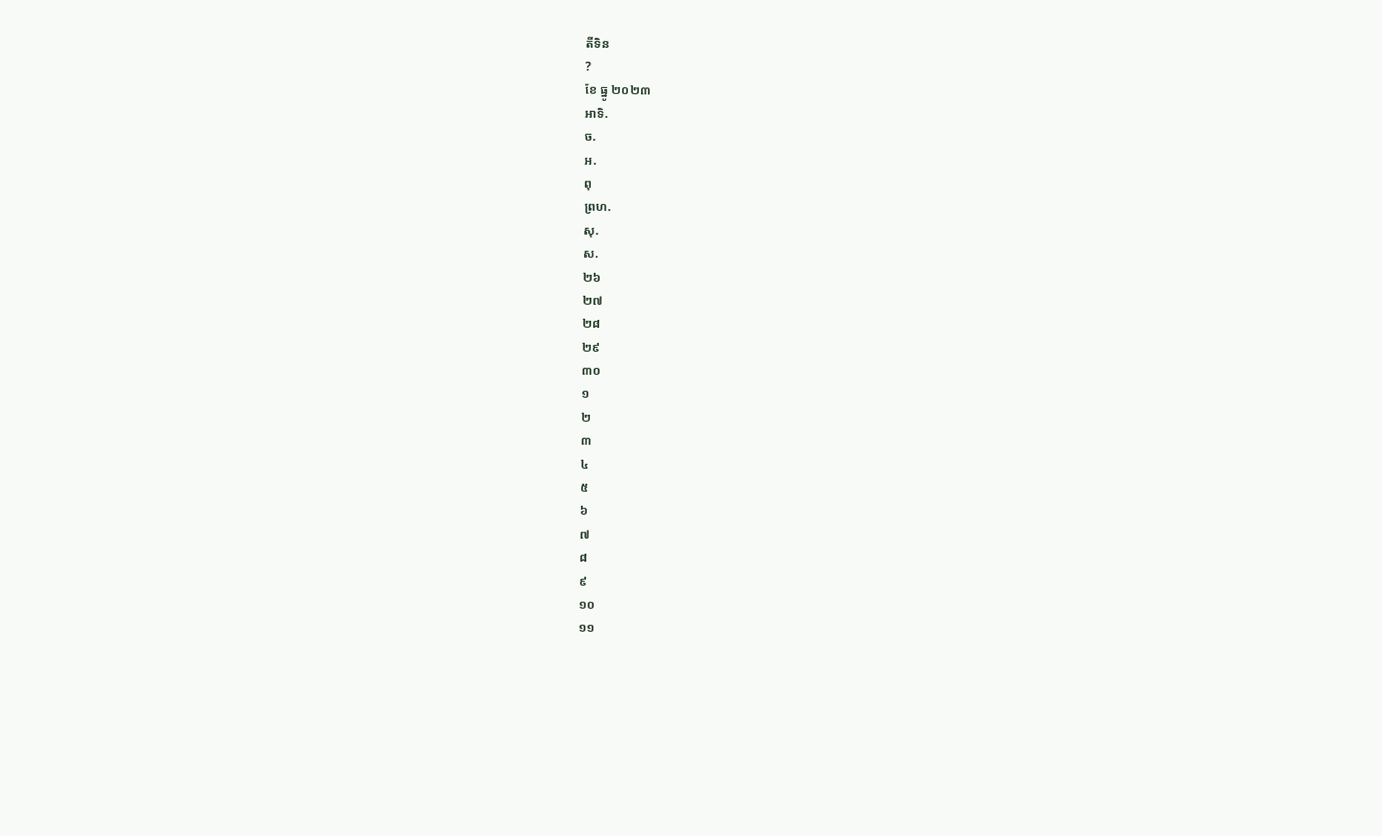តីទិន
?
ខែ ធ្នូ ២០២៣
អាទិ.
ច.
អ.
ពុ
ព្រហ.
សុ.
ស.
២៦
២៧
២៨
២៩
៣០
១
២
៣
៤
៥
៦
៧
៨
៩
១០
១១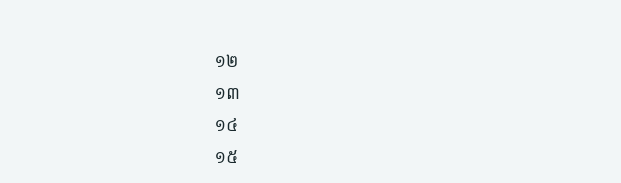១២
១៣
១៤
១៥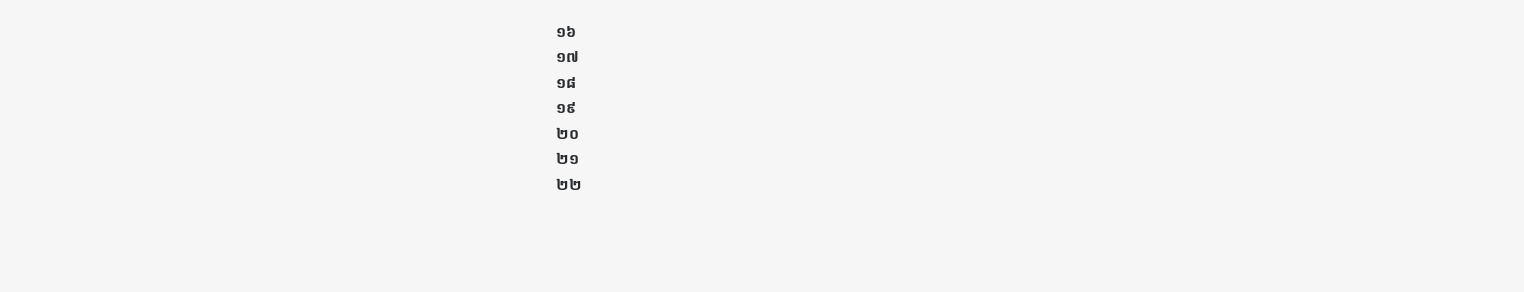១៦
១៧
១៨
១៩
២០
២១
២២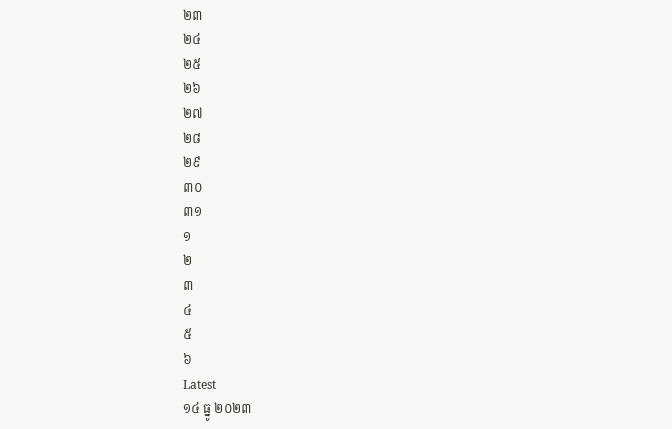២៣
២៤
២៥
២៦
២៧
២៨
២៩
៣០
៣១
១
២
៣
៤
៥
៦
Latest
១៤ ធ្នូ ២០២៣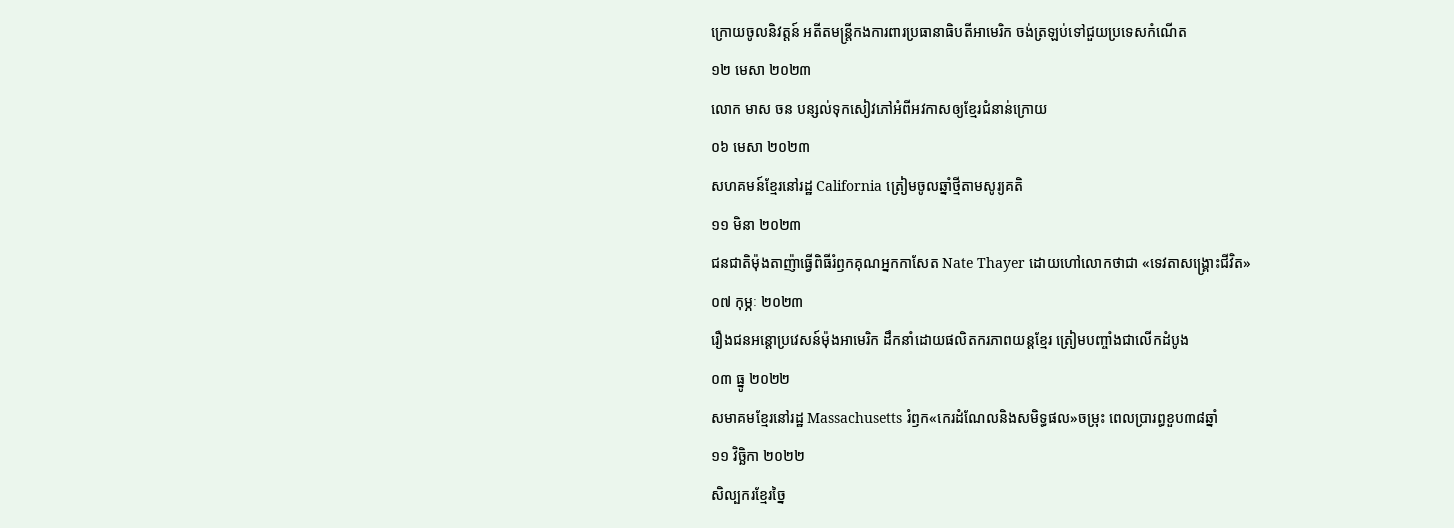ក្រោយចូលនិវត្តន៍ អតីតមន្ត្រីកងការពារប្រធានាធិបតីអាមេរិក ចង់ត្រឡប់ទៅជួយប្រទេសកំណើត
១២ មេសា ២០២៣
លោក មាស ចន បន្សល់ទុកសៀវភៅអំពីអវកាសឲ្យខ្មែរជំនាន់ក្រោយ
០៦ មេសា ២០២៣
សហគមន៍ខ្មែរនៅរដ្ឋ California ត្រៀមចូលឆ្នាំថ្មីតាមសូរ្យគតិ
១១ មិនា ២០២៣
ជនជាតិម៉ុងតាញ៉ាធ្វើពិធីរំឭកគុណអ្នកកាសែត Nate Thayer ដោយហៅលោកថាជា «ទេវតាសង្គ្រោះជីវិត»
០៧ កុម្ភៈ ២០២៣
រឿងជនអន្តោប្រវេសន៍ម៉ុងអាមេរិក ដឹកនាំដោយផលិតករភាពយន្តខ្មែរ ត្រៀមបញ្ចាំងជាលើកដំបូង
០៣ ធ្នូ ២០២២
សមាគមខ្មែរនៅរដ្ឋ Massachusetts រំឭក«កេរដំណែលនិងសមិទ្ធផល»ចម្រុះ ពេលប្រារព្ធខួប៣៨ឆ្នាំ
១១ វិច្ឆិកា ២០២២
សិល្បករខ្មែរច្នៃ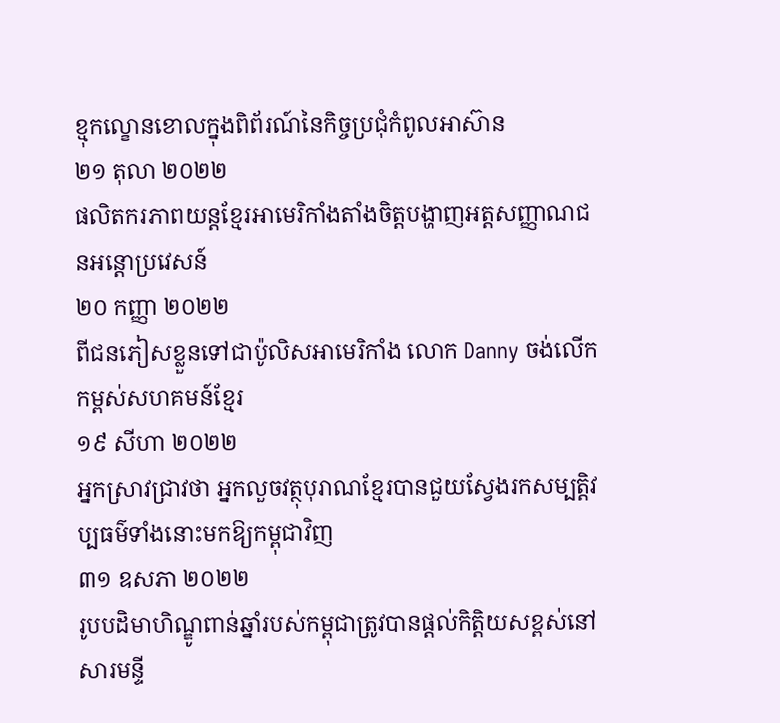ខ្មុកល្ខោនខោលក្នុងពិព័រណ៍នៃកិច្ចប្រជុំកំពូលអាស៊ាន
២១ តុលា ២០២២
ផលិតករភាពយន្តខ្មែរអាមេរិកាំងតាំងចិត្តបង្ហាញអត្តសញ្ញាណជនអន្តោប្រវេសន៍
២០ កញ្ញា ២០២២
ពីជនភៀសខ្លួនទៅជាប៉ូលិសអាមេរិកាំង លោក Danny ចង់លើកកម្ពស់សហគមន៍ខ្មែរ
១៩ សីហា ២០២២
អ្នកស្រាវជ្រាវថា អ្នកលួចវត្ថុបុរាណខ្មែរបានជួយស្វែងរកសម្បត្តិវប្បធម៌ទាំងនោះមកឱ្យកម្ពុជាវិញ
៣១ ឧសភា ២០២២
រូបបដិមាហិណ្ឌូពាន់ឆ្នាំរបស់កម្ពុជាត្រូវបានផ្តល់កិត្តិយសខ្ពស់នៅសារមន្ទី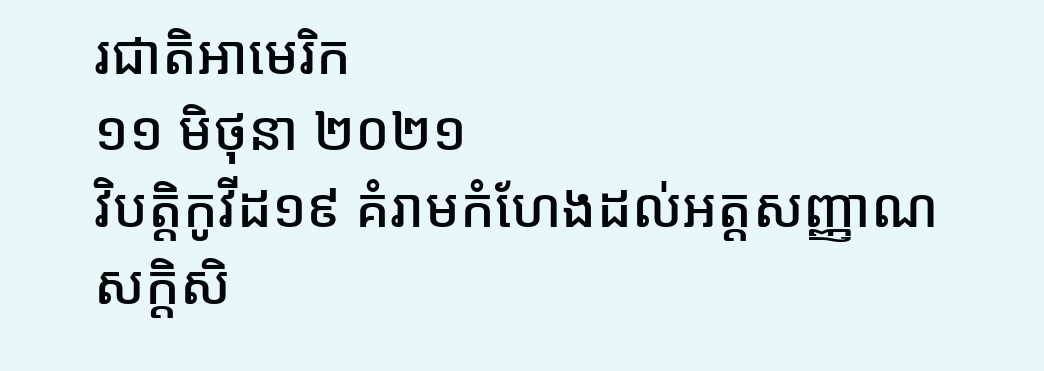រជាតិអាមេរិក
១១ មិថុនា ២០២១
វិបត្តិកូវីដ១៩ គំរាមកំហែងដល់អត្តសញ្ញាណសក្តិសិ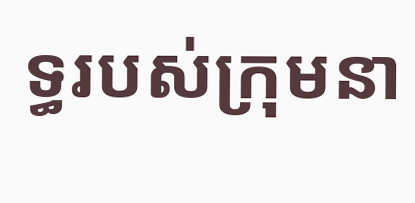ទ្ធរបស់ក្រុមនា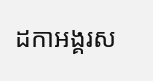ដកាអង្គរស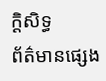ក្ដិសិទ្ធ
ព័ត៌មានផ្សេង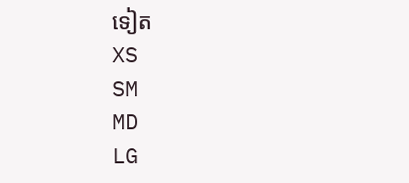ទៀត
XS
SM
MD
LG